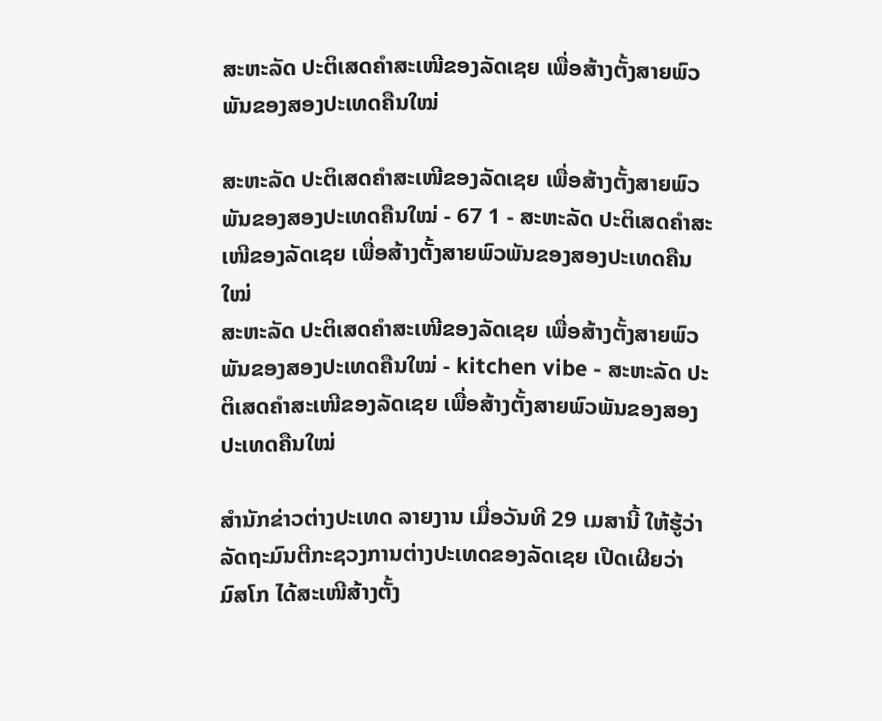ສະຫະລັດ ປະຕິເສດຄຳສະເໜີຂອງລັດເຊຍ ເພື່ອສ້າງຕັ້ງສາຍພົວພັນຂອງສອງປະເທດຄືນໃໝ່

ສະຫະລັດ ປະຕິເສດຄຳສະເໜີຂອງລັດເຊຍ ເພື່ອສ້າງຕັ້ງສາຍພົວພັນຂອງສອງປະເທດຄືນໃໝ່ - 67 1 - ສະຫະລັດ ປະຕິເສດຄຳສະເໜີຂອງລັດເຊຍ ເພື່ອສ້າງຕັ້ງສາຍພົວພັນຂອງສອງປະເທດຄືນໃໝ່
ສະຫະລັດ ປະຕິເສດຄຳສະເໜີຂອງລັດເຊຍ ເພື່ອສ້າງຕັ້ງສາຍພົວພັນຂອງສອງປະເທດຄືນໃໝ່ - kitchen vibe - ສະຫະລັດ ປະຕິເສດຄຳສະເໜີຂອງລັດເຊຍ ເພື່ອສ້າງຕັ້ງສາຍພົວພັນຂອງສອງປະເທດຄືນໃໝ່

ສຳນັກຂ່າວຕ່າງປະເທດ ລາຍງານ ເມື່ອວັນທີ 29 ເມສານີ້ ໃຫ້ຮູ້ວ່າ ລັດຖະມົນຕີກະຊວງການຕ່າງປະເທດຂອງລັດເຊຍ ເປີດເຜີຍວ່າ ມົສໂກ ໄດ້ສະເໜີສ້າງຕັ້ງ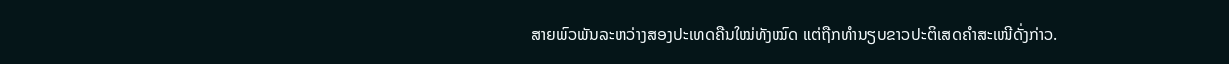ສາຍພົວພັນລະຫວ່າງສອງປະເທດຄືນໃໝ່ທັງໝົດ ແຕ່ຖືກທຳນຽບຂາວປະຕິເສດຄຳສະເໜີດັ່ງກ່າວ.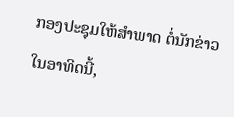ກອງປະຊຸມໃຫ້ສຳພາດ ຕໍ່ນັກຂ່າວໃນອາທິດນີ້,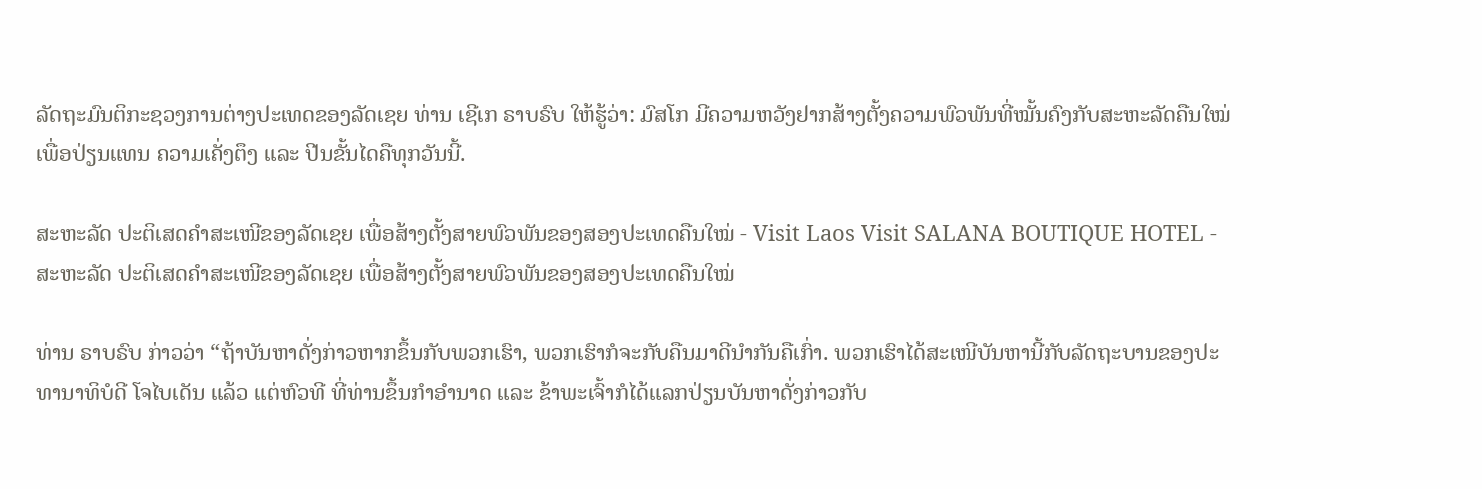ລັດຖະມົນຕິກະຊວງການຕ່າງປະເທດຂອງລັດເຊຍ ທ່ານ ເຊີເກ ຣາບຣົບ ໃຫ້ຮູ້ວ່າ: ມົສໂກ ມີຄວາມຫວັງຢາກສ້າງຕັ້ງຄວາມພົວພັນທີ່ໝັ້ນຄົງກັບສະຫະລັດຄືນໃໝ່ເພື່ອປ່ຽນແທນ ຄວາມເຄັ່ງຕຶງ ແລະ ປີນຂັ້ນໄດຄືທຸກວັນນີ້.

ສະຫະລັດ ປະຕິເສດຄຳສະເໜີຂອງລັດເຊຍ ເພື່ອສ້າງຕັ້ງສາຍພົວພັນຂອງສອງປະເທດຄືນໃໝ່ - Visit Laos Visit SALANA BOUTIQUE HOTEL - ສະຫະລັດ ປະຕິເສດຄຳສະເໜີຂອງລັດເຊຍ ເພື່ອສ້າງຕັ້ງສາຍພົວພັນຂອງສອງປະເທດຄືນໃໝ່

ທ່ານ ຣາບຣົບ ກ່າວວ່າ “ຖ້າບັນຫາດັ່ງກ່າວຫາກຂຶ້ນກັບພວກເຮົາ, ພວກເຮົາກໍຈະກັບຄືນມາດີນຳກັນຄືເກົ່າ. ພວກເຮົາໄດ້ສະເໜີບັນຫານີ້ກັບລັດຖະບານຂອງປະທານາທິບໍດີ ໂຈໄບເດັນ ແລ້ວ ແຕ່ຫົວທີ ທີ່ທ່ານຂຶ້ນກຳອຳນາດ ແລະ ຂ້າພະເຈົ້າກໍໄດ້ແລກປ່ຽນບັນຫາດັ່ງກ່າວກັບ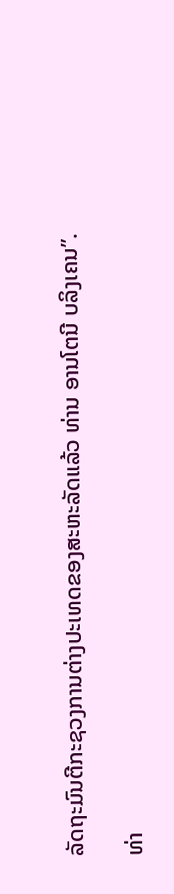ລັດຖະມົນຕີກະຊວງການຕ່າງປະເທດຂອງສະຫະລັດແລ້ວ ທ່ານ ອານໂຕນີ ບລິງເຄນ”.

ທ່າ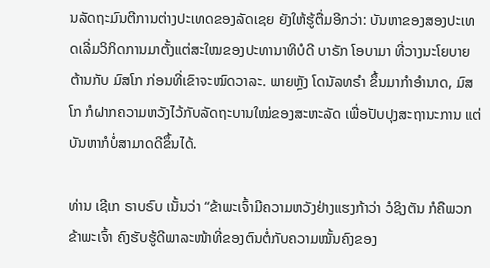ນລັດຖະມົນຕີການຕ່າງປະເທດຂອງລັດເຊຍ ຍັງໃຫ້ຮູ້ຕື່ມອີກວ່າ: ບັນຫາຂອງສອງປະເທດເລີ່ມວິກິດການມາຕັ້ງແຕ່ສະໃໝຂອງປະທານາທິບໍດີ ບາຣັກ ໂອບາມາ ທີ່ວາງນະໂຍບາຍຕ້ານກັບ ມົສໂກ ກ່ອນທີ່ເຂົາຈະໝົດວາລະ. ພາຍຫຼັງ ໂດນັລທຣຳ ຂຶ້ນມາກຳອຳນາດ, ມົສໂກ ກໍຝາກຄວາມຫວັງໄວ້ກັບລັດຖະບານໃໝ່ຂອງສະຫະລັດ ເພື່ອປັບປຸງສະຖານະການ ແຕ່ບັນຫາກໍບໍ່ສາມາດດີຂຶ້ນໄດ້.

ທ່ານ ເຊີເກ ຣາບຣົບ ເນັ້ນວ່າ “ຂ້າພະເຈົ້າມີຄວາມຫວັງຢ່າງແຮງກ້າວ່າ ວໍຊິງຕັນ ກໍຄືພວກຂ້າພະເຈົ້າ ຄົງຮັບຮູ້ດີພາລະໜ້າທີ່ຂອງຕົນຕໍ່ກັບຄວາມໝັ້ນຄົງຂອງ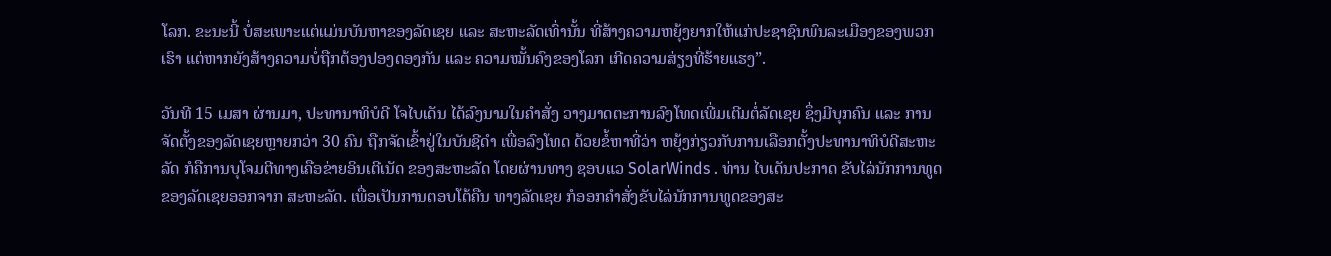ໂລກ. ຂະນະນີ້ ບໍ່ສະເພາະແຕ່ແມ່ນບັນຫາຂອງລັດເຊຍ ແລະ ສະຫະລັດເທົ່ານັ້ນ ທີ່ສ້າງຄວາມຫຍຸ້ງຍາກໃຫ້ແກ່ປະຊາຊົນພົນລະເມືອງຂອງພວກເຮົາ ແຕ່ຫາກຍັງສ້າງຄວາມບໍ່ຖືກຕ້ອງປອງດອງກັນ ແລະ ຄວາມໝັ້ນຄົງຂອງໂລກ ເກີດຄວາມສ່ຽງທີ່ຮ້າຍແຮງ”.

ວັນທີ 15 ເມສາ ຜ່ານມາ, ປະທານາທິບໍດີ ໂຈໄບເດັນ ໄດ້ລົງນາມໃນຄຳສັ່ງ ວາງມາດຕະການລົງໂທດເພີ່ມເຕີມຕໍ່ລັດເຊຍ ຊຶ່ງມີບຸກຄົນ ແລະ ການຈັດຕັ້ງຂອງລັດເຊຍຫຼາຍກວ່າ 30 ຄົນ ຖືກຈັດເຂົ້າຢູ່ໃນບັນຊີດຳ ເພື່ອລົງໂທດ ດ້ວຍຂໍ້ຫາທີ່ວ່າ ຫຍຸ້ງກ່ຽວກັບການເລືອກຕັ້ງປະທານາທິບໍດີສະຫະລັດ ກໍຄືການບຸໂຈມຕີທາງເຄືອຂ່າຍອິນເຕີເນັດ ຂອງສະຫະລັດ ໂດຍຜ່ານທາງ ຊອບແວ SolarWinds . ທ່ານ ໄບເດັນປະກາດ ຂັບໄລ່ນັກການທູດຂອງລັດເຊຍອອກຈາກ ສະຫະລັດ. ເພື່ອເປັນການຕອບໂຕ້ຄືນ ທາງລັດເຊຍ ກໍອອກຄຳສັ່ງຂັບໄລ່ນັກການທູດຂອງສະ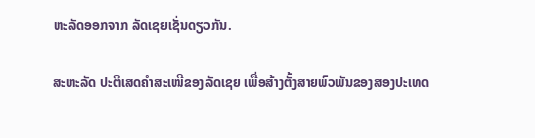ຫະລັດອອກຈາກ ລັດເຊຍເຊັ່ນດຽວກັນ.

ສະຫະລັດ ປະຕິເສດຄຳສະເໜີຂອງລັດເຊຍ ເພື່ອສ້າງຕັ້ງສາຍພົວພັນຂອງສອງປະເທດ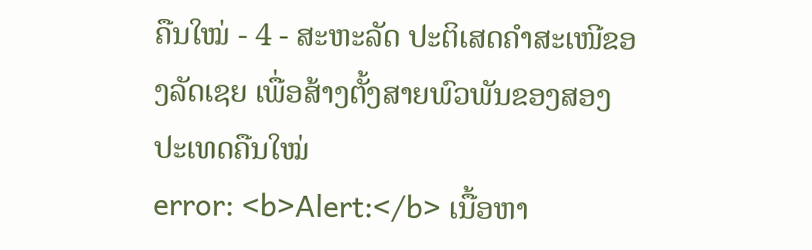ຄືນໃໝ່ - 4 - ສະຫະລັດ ປະຕິເສດຄຳສະເໜີຂອງລັດເຊຍ ເພື່ອສ້າງຕັ້ງສາຍພົວພັນຂອງສອງປະເທດຄືນໃໝ່
error: <b>Alert:</b> ເນື້ອຫາ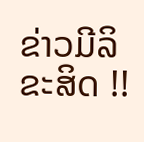ຂ່າວມີລິຂະສິດ !!